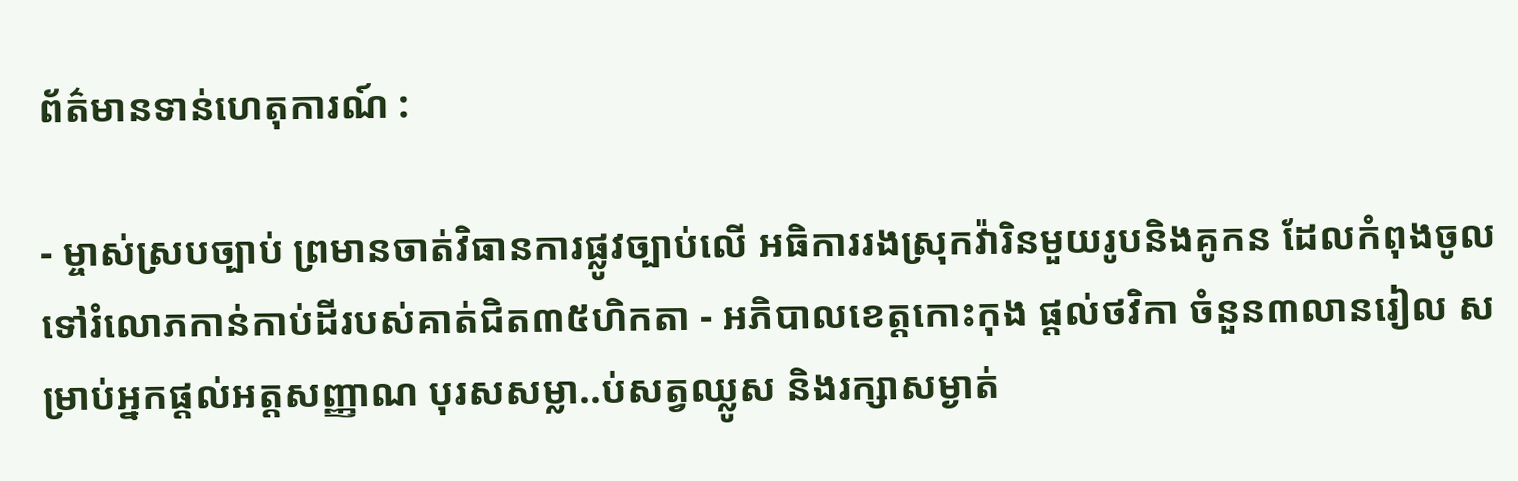ព័ត៌មានទាន់ហេតុការណ៍ :

- ម្ចាស់ស្របច្បាប់ ព្រមានចាត់វិធានការផ្លូវច្បាប់លើ អធិការរងស្រុកវ៉ារិនមួយរូបនិងគូកន ដែលកំពុងចូលទៅរំលោភកាន់កាប់ដីរបស់គាត់ជិត៣៥ហិកតា - អភិបាលខេត្តកោះកុង ផ្ដល់ថវិកា ចំនួន៣លានរៀល សម្រាប់អ្នកផ្ដល់អត្តសញ្ញាណ បុរសសម្លា..ប់សត្វឈ្លូស និងរក្សាសម្ងាត់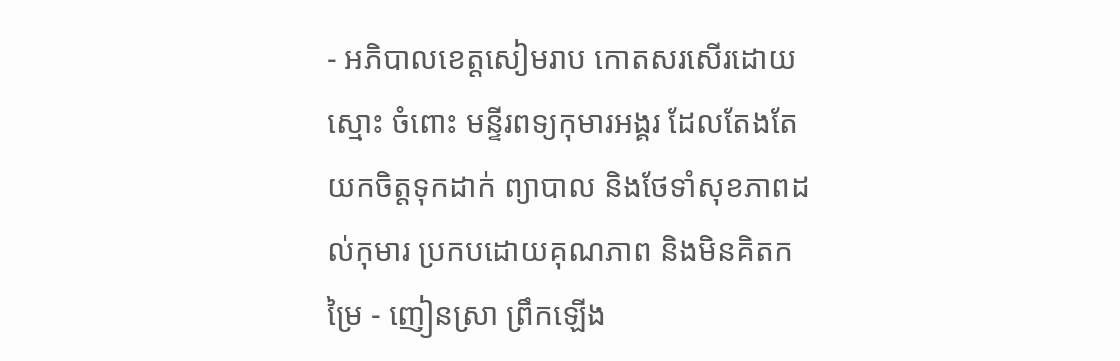- អភិបាលខេត្តសៀមរាប កោតសរសើរដោយស្មោះ ចំពោះ មន្ទីរពទ្យកុមារអង្គរ ដែលតែងតែយកចិត្តទុកដាក់ ព្យាបាល និងថែទាំសុខភាពដល់កុមារ ប្រកបដោយគុណភាព និងមិនគិតកម្រៃ - ញៀនស្រា ព្រឹកឡើង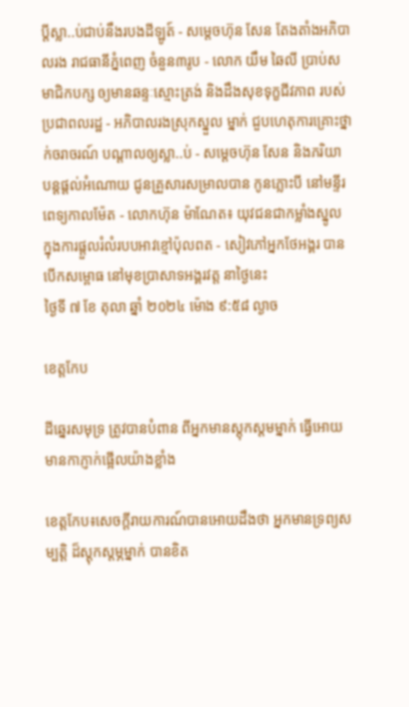ប្ដីស្លា..ប់ជាប់នឹងរបងដីឡូត៍ - សម្តេចហ៊ុន សែន តែងតាំងអភិបាលរង រាជធានីភ្នំពេញ ចំនួន៣រូប - លោក យឹម ឆៃលី ប្រាប់សមាជិកបក្ស ឲ្យមានឆន្ទៈស្មោះត្រង់ និងដឹងសុខទុក្ខជីវភាព របស់ប្រជាពលរដ្ឋ - អភិបាលរងស្រុកស្នួល ម្នាក់ ជួបហេតុការគ្រោះថ្នាក់ចរាចរណ៍ បណ្ដាលឲ្យស្លា..ប់ - សម្ដេចហ៊ុន សែន និងភរិយា បន្ដផ្ដល់អំណោយ ជូនគ្រួសារសម្រាលបាន កូនភ្លោះបី នៅមន្ទីរពេទ្យកាលម៉ែត - លោកហ៊ុន ម៉ាណែត៖ យុវជនជាកម្លាំងស្នូល ក្នុងការផ្តួលរំលំរបបអាវខ្មៅប៉ុលពត - សៀវភៅអ្នកថែអង្គរ បានបើកសម្ពោធ នៅមុខប្រាសាទអង្គរវត្ត នាថ្ងៃនេះ
ថ្ងៃទី ៧ ខែ តុលា ឆ្នាំ ២០២៤ ម៉ោង ៩:៥៨ ល្ងាច

ខេត្តកែប

ដីឆ្នេរសមុទ្រ ត្រូវបានបំពាន ពីអ្នកមានស្តុកស្តមម្នាក់ ធ្វើអោយមានកាភ្ញាក់ផ្អើលយ៉ាងខ្លាំង

ខេត្តកែប៖សេចក្តីរាយការណ៍បានអោយដឹងថា អ្នកមានទ្រព្យសម្បត្តិ ដ៏ស្ដុកស្ដម្ភម្នាក់ បានខិត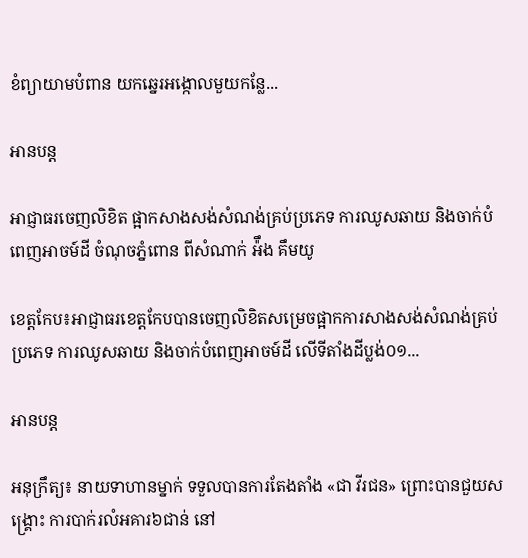ខំព្យាយាមបំពាន យកឆ្នេរអង្កោលមួយកន្លែ...

អានបន្ត

អាជ្ញាធរចេញលិខិត ផ្អាកសាងសង់សំណង់គ្រប់ប្រភេទ ការឈូសឆាយ និងចាក់បំពេញអាចម៍ដី ចំណុចភ្នំពោន ពីសំណាក់ អ៉ឹង គឹមយូ

ខេត្តកែប៖អាជ្ញាធរខេត្តកែបបានចេញលិខិតសម្រេចផ្អាកការសាងសង់សំណង់គ្រប់ប្រភេទ ការឈូសឆាយ និងចាក់បំពេញអាចម៍ដី លើទីតាំងដីប្លង់០១...

អានបន្ត

អនុក្រឹត្យ៖ នាយទាហានម្នាក់ ទទួលបានការតែងតាំង «ជា វីរជន» ព្រោះបានជួយសង្គ្រោះ ការបាក់រលំអគារ៦ជាន់ នៅ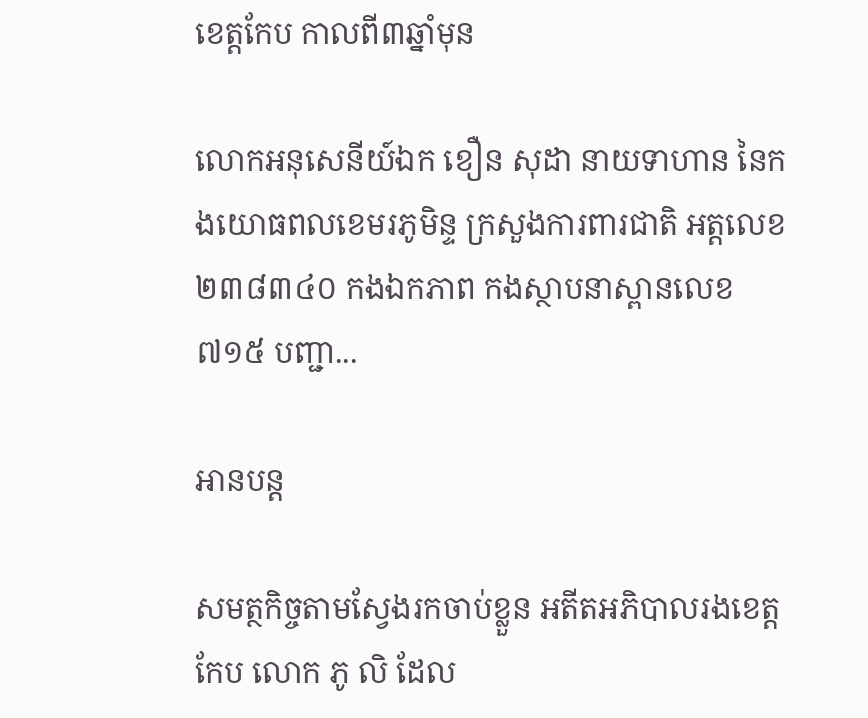ខេត្តកែប កាលពី៣ឆ្នាំមុន

លោកអនុសេនីយ៍ឯក ខឿន សុដា នាយទាហាន នៃកងយោធពលខេមរភូមិន្ទ ក្រសួងការពារជាតិ អត្តលេខ ២៣៨៣៤០ កងឯកភាព កងស្ថាបនាស្ពានលេខ៧១៥ បញ្ជា...

អានបន្ត

សមត្ថកិច្ចតាមស្វែងរកចាប់ខ្លួន អតីតអភិបាលរងខេត្តកែប លោក ភូ លិ ដែល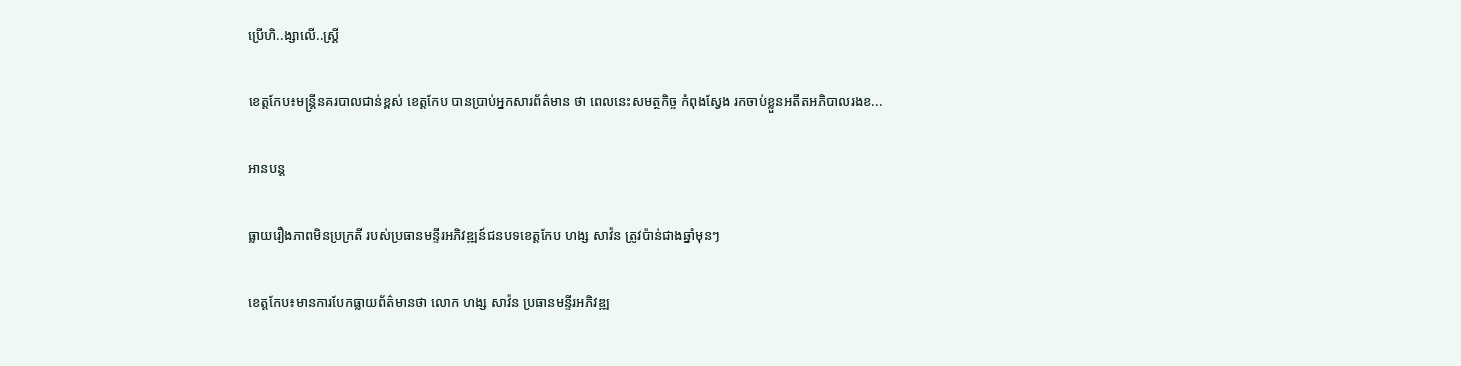ប្រើហិ..ង្សាលើ..ស្ត្រី

ខេត្តកែប៖មន្ត្រីនគរបាលជាន់ខ្ពស់ ខេត្តកែប បានប្រាប់អ្នកសារព័ត៌មាន ថា ពេលនេះសមត្ថកិច្ច កំពុងស្វែង រកចាប់ខ្លួនអតីតអភិបាលរងខ...

អានបន្ត

ធ្លាយរឿងភាពមិនប្រក្រតី របស់ប្រធានមន្ទីរអភិវឌ្ឍន៍ជនបទខេត្តកែប ហង្ស សាវ៉ន ត្រូវប៉ាន់ជាងឆ្នាំមុនៗ

ខេត្តកែប៖មានការបែកធ្លាយព័ត៌មានថា លោក ហង្ស សាវ៉ន ប្រធានមន្ទីរអភិវឌ្ឍ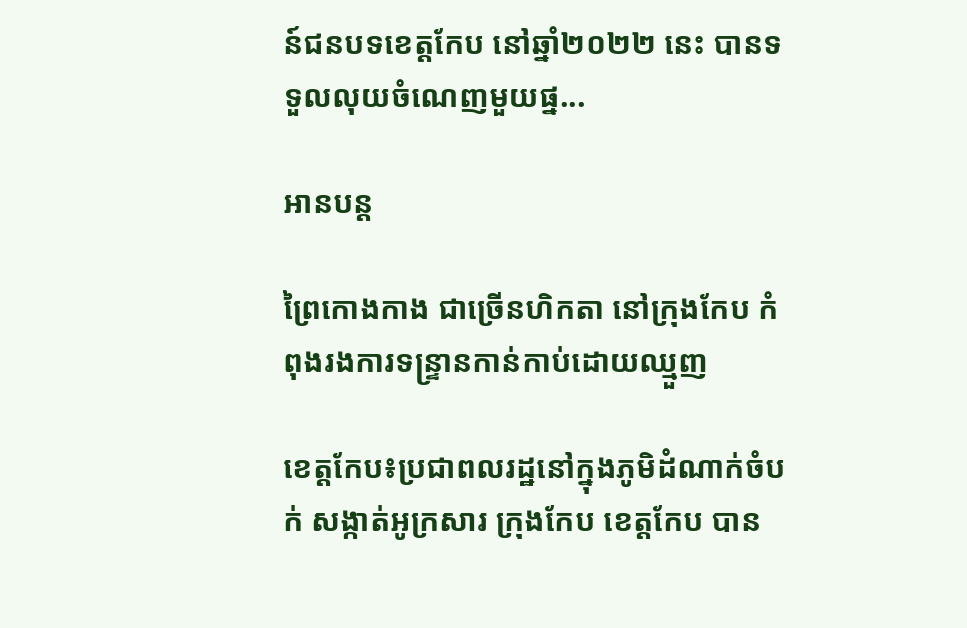ន៍ជនបទខេត្តកែប នៅឆ្នាំ២០២២ នេះ បានទទួលលុយចំណេញមួយផ្ន...

អានបន្ត

ព្រៃកោងកាង ជាច្រើនហិកតា នៅក្រុងកែប កំពុងរងការទន្ទ្រានកាន់កាប់ដោយឈ្មួញ

ខេត្តកែប៖ប្រជាពលរដ្ឋនៅក្នុងភូមិដំណាក់ចំបក់ សង្កាត់អូក្រសារ ក្រុងកែប ខេត្តកែប បាន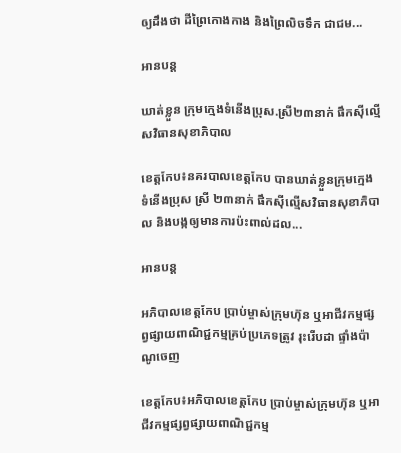ឲ្យដឹងថា ដីព្រៃកោងកាង និងព្រៃលិចទឹក ជាជម...

អានបន្ត

ឃាត់ខ្លួន ក្រុមក្មេងទំនើងប្រុស.ស្រី២៣នាក់ ផឹកស៊ីល្មើសវិធានសុខាភិបាល

ខេត្តកែប៖នគរបាលខេត្តកែប បានឃាត់ខ្លួនក្រុមក្មេងទំនើងប្រុស ស្រី ២៣នាក់ ផឹកស៊ីល្មើសវិធានសុខាភិបាល និងបង្កឲ្យមានការប៉ះពាល់ដល...

អានបន្ត

អភិបាលខេត្តកែប ប្រាប់ម្ចាស់ក្រុមហ៊ុន ឬអាជីវកម្មផ្សព្វផ្សាយពាណិជ្ជកម្មគ្រប់ប្រភេទត្រូវ រុះរើបដា ផ្ទាំងប៉ាណូចេញ

ខេត្តកែប៖អភិបាលខេត្តកែប ប្រាប់ម្ចាស់ក្រុមហ៊ុន ឬអាជីវកម្មផ្សព្វផ្សាយពាណិជ្ជកម្ម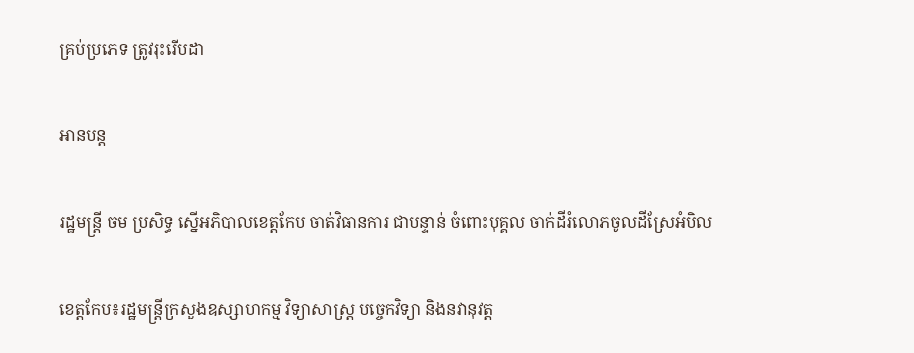គ្រប់ប្រភេទ ត្រូវរុះរើបដា

អានបន្ត

រដ្ឋមន្ត្រី ចម ប្រសិទ្ធ ស្នើអភិបាលខេត្តកែប ចាត់វិធានការ ជាបន្ទាន់ ចំពោះបុគ្គល ចាក់ដីរំលោភចូលដីស្រែអំបិល

ខេត្តកែប៖រដ្ឋមន្ត្រីក្រសួងឧស្សាហកម្ម វិទ្យាសាស្ត្រ បច្ចេកវិទ្យា និងនវានុវត្ត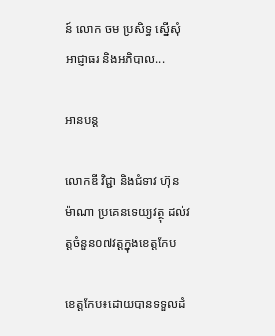ន៍ លោក ចម ប្រសិទ្ធ ស្នើសុំអាជ្ញាធរ និងអភិបាល...

អានបន្ត

លោកឌី វិជ្ជា និងជំទាវ ហ៊ុន ម៉ាណា ប្រគេនទេយ្យវត្ថុ ដល់វត្តចំនួន០៧វត្តក្នុងខេត្តកែប

ខេត្តកែប៖ដោយបានទទួលដំ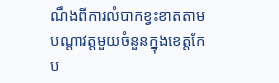ណឹងពីការលំបាកខ្វះខាតតាមបណ្តាវត្តមួយចំនួនក្នុងខេត្តកែប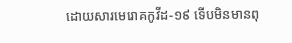ដោយសារមេរោគកូវីដ-១៩ ទេីបមិនមានពុ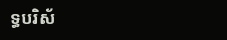ទ្ធបរិស័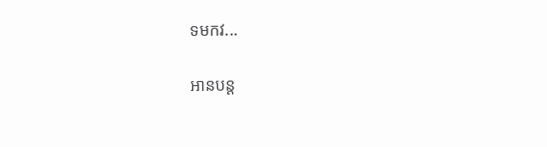ទមកវ...

អានបន្ត